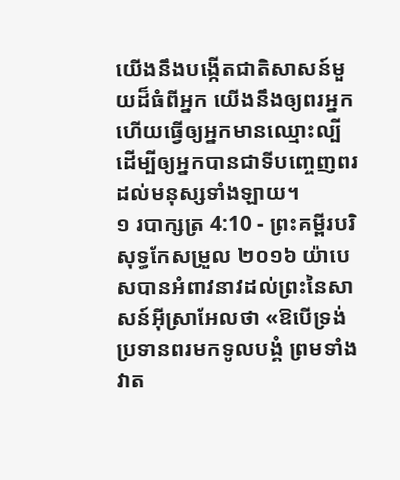យើងនឹងបង្កើតជាតិសាសន៍មួយដ៏ធំពីអ្នក យើងនឹងឲ្យពរអ្នក ហើយធ្វើឲ្យអ្នកមានឈ្មោះល្បី ដើម្បីឲ្យអ្នកបានជាទីបញ្ចេញពរដល់មនុស្សទាំងឡាយ។
១ របាក្សត្រ 4:10 - ព្រះគម្ពីរបរិសុទ្ធកែសម្រួល ២០១៦ យ៉ាបេសបានអំពាវនាវដល់ព្រះនៃសាសន៍អ៊ីស្រាអែលថា «ឱបើទ្រង់ប្រទានពរមកទូលបង្គំ ព្រមទាំងវាត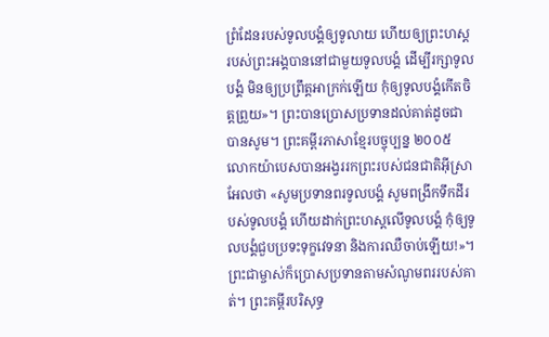ព្រំដែនរបស់ទូលបង្គំឲ្យទូលាយ ហើយឲ្យព្រះហស្តរបស់ព្រះអង្គបាននៅជាមួយទូលបង្គំ ដើម្បីរក្សាទូលបង្គំ មិនឲ្យប្រព្រឹត្តអាក្រក់ឡើយ កុំឲ្យទូលបង្គំកើតចិត្តព្រួយ»។ ព្រះបានប្រោសប្រទានដល់គាត់ដូចជាបានសូម។ ព្រះគម្ពីរភាសាខ្មែរបច្ចុប្បន្ន ២០០៥ លោកយ៉ាបេសបានអង្វររកព្រះរបស់ជនជាតិអ៊ីស្រាអែលថា «សូមប្រទានពរទូលបង្គំ សូមពង្រីកទឹកដីរបស់ទូលបង្គំ ហើយដាក់ព្រះហស្ដលើទូលបង្គំ កុំឲ្យទូលបង្គំជួបប្រទះទុក្ខវេទនា និងការឈឺចាប់ឡើយ!»។ ព្រះជាម្ចាស់ក៏ប្រោសប្រទានតាមសំណូមពររបស់គាត់។ ព្រះគម្ពីរបរិសុទ្ធ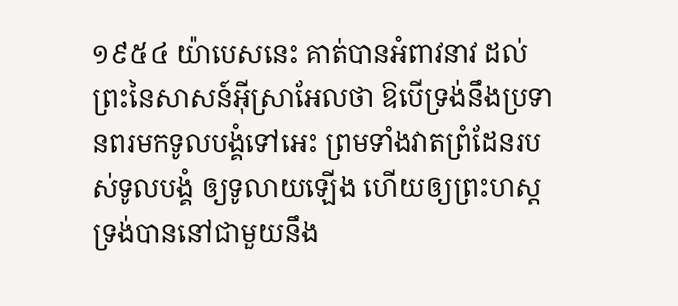១៩៥៤ យ៉ាបេសនេះ គាត់បានអំពាវនាវ ដល់ព្រះនៃសាសន៍អ៊ីស្រាអែលថា ឱបើទ្រង់នឹងប្រទានពរមកទូលបង្គំទៅអេះ ព្រមទាំងវាតព្រំដែនរបស់ទូលបង្គំ ឲ្យទូលាយឡើង ហើយឲ្យព្រះហស្តទ្រង់បាននៅជាមួយនឹង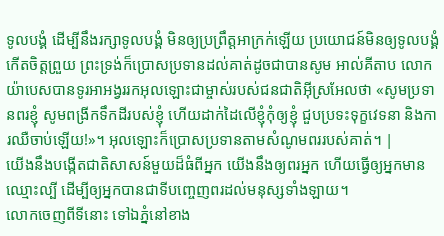ទូលបង្គំ ដើម្បីនឹងរក្សាទូលបង្គំ មិនឲ្យប្រព្រឹត្តអាក្រក់ឡើយ ប្រយោជន៍មិនឲ្យទូលបង្គំកើតចិត្តព្រួយ ព្រះទ្រង់ក៏ប្រោសប្រទានដល់គាត់ដូចជាបានសូម អាល់គីតាប លោកយ៉ាបេសបានទូរអាអង្វររកអុលឡោះជាម្ចាស់របស់ជនជាតិអ៊ីស្រអែលថា «សូមប្រទានពរខ្ញុំ សូមពង្រីកទឹកដីរបស់ខ្ញុំ ហើយដាក់ដៃលើខ្ញុំកុំឲ្យខ្ញុំ ជួបប្រទះទុក្ខវេទនា និងការឈឺចាប់ឡើយ!»។ អុលឡោះក៏ប្រោសប្រទានតាមសំណូមពររបស់គាត់។ |
យើងនឹងបង្កើតជាតិសាសន៍មួយដ៏ធំពីអ្នក យើងនឹងឲ្យពរអ្នក ហើយធ្វើឲ្យអ្នកមានឈ្មោះល្បី ដើម្បីឲ្យអ្នកបានជាទីបញ្ចេញពរដល់មនុស្សទាំងឡាយ។
លោកចេញពីទីនោះ ទៅឯភ្នំនៅខាង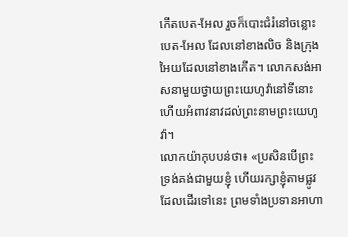កើតបេត-អែល រួចក៏បោះជំរំនៅចន្លោះបេត-អែល ដែលនៅខាងលិច និងក្រុងអៃយដែលនៅខាងកើត។ លោកសង់អាសនាមួយថ្វាយព្រះយេហូវ៉ានៅទីនោះ ហើយអំពាវនាវដល់ព្រះនាមព្រះយេហូវ៉ា។
លោកយ៉ាកុបបន់ថា៖ «ប្រសិនបើព្រះទ្រង់គង់ជាមួយខ្ញុំ ហើយរក្សាខ្ញុំតាមផ្លូវដែលដើរទៅនេះ ព្រមទាំងប្រទានអាហា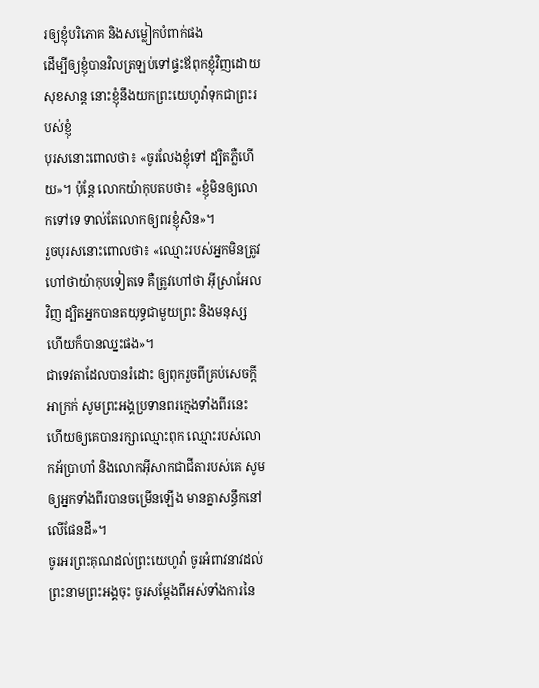រឲ្យខ្ញុំបរិភោគ និងសម្លៀកបំពាក់ផង
ដើម្បីឲ្យខ្ញុំបានវិលត្រឡប់ទៅផ្ទះឪពុកខ្ញុំវិញដោយសុខសាន្ត នោះខ្ញុំនឹងយកព្រះយេហូវ៉ាទុកជាព្រះរបស់ខ្ញុំ
បុរសនោះពោលថា៖ «ចូរលែងខ្ញុំទៅ ដ្បិតភ្លឺហើយ»។ ប៉ុន្ដែ លោកយ៉ាកុបតបថា៖ «ខ្ញុំមិនឲ្យលោកទៅទេ ទាល់តែលោកឲ្យពរខ្ញុំសិន»។
រួចបុរសនោះពោលថា៖ «ឈ្មោះរបស់អ្នកមិនត្រូវហៅថាយ៉ាកុបទៀតទេ គឺត្រូវហៅថា អ៊ីស្រាអែល វិញ ដ្បិតអ្នកបានតយុទ្ធជាមួយព្រះ និងមនុស្ស ហើយក៏បានឈ្នះផង»។
ជាទេវតាដែលបានរំដោះ ឲ្យពុករួចពីគ្រប់សេចក្ដីអាក្រក់ សូមព្រះអង្គប្រទានពរក្មេងទាំងពីរនេះ ហើយឲ្យគេបានរក្សាឈ្មោះពុក ឈ្មោះរបស់លោកអ័ប្រាហាំ និងលោកអ៊ីសាកជាជីតារបស់គេ សូមឲ្យអ្នកទាំងពីរបានចម្រើនឡើង មានគ្នាសន្ធឹកនៅលើផែនដី»។
ចូរអរព្រះគុណដល់ព្រះយេហូវ៉ា ចូរអំពាវនាវដល់ព្រះនាមព្រះអង្គចុះ ចូរសម្ដែងពីអស់ទាំងការនៃ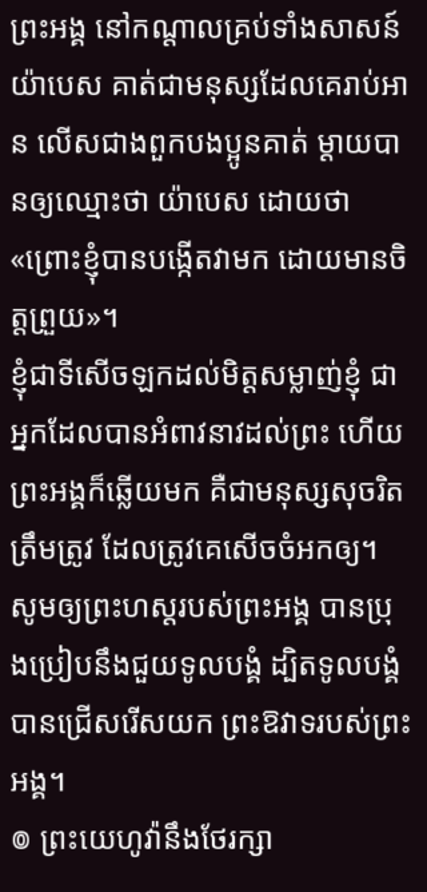ព្រះអង្គ នៅកណ្ដាលគ្រប់ទាំងសាសន៍
យ៉ាបេស គាត់ជាមនុស្សដែលគេរាប់អាន លើសជាងពួកបងប្អូនគាត់ ម្តាយបានឲ្យឈ្មោះថា យ៉ាបេស ដោយថា «ព្រោះខ្ញុំបានបង្កើតវាមក ដោយមានចិត្តព្រួយ»។
ខ្ញុំជាទីសើចឡកដល់មិត្តសម្លាញ់ខ្ញុំ ជាអ្នកដែលបានអំពាវនាវដល់ព្រះ ហើយព្រះអង្គក៏ឆ្លើយមក គឺជាមនុស្សសុចរិតត្រឹមត្រូវ ដែលត្រូវគេសើចចំអកឲ្យ។
សូមឲ្យព្រះហស្តរបស់ព្រះអង្គ បានប្រុងប្រៀបនឹងជួយទូលបង្គំ ដ្បិតទូលបង្គំបានជ្រើសរើសយក ព្រះឱវាទរបស់ព្រះអង្គ។
៙ ព្រះយេហូវ៉ានឹងថែរក្សា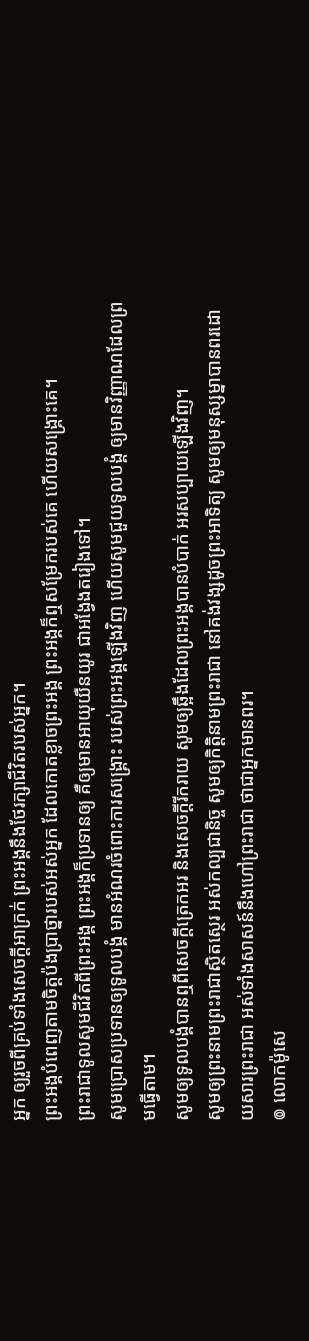អ្នក ឲ្យរួចពីគ្រប់ទាំងសេចក្ដីអាក្រក់ ព្រះអង្គនឹងថែរក្សាជីវិតរបស់អ្នក។
ព្រះអង្គបំពេញតាមចិត្តប៉ងប្រាថ្នារបស់អស់អ្នក ដែលកោតខ្លាចព្រះអង្គ ព្រះអង្គក៏ឮសម្រែករបស់គេ ហើយសង្គ្រោះគេ។
ព្រះរាជាទូលសូមជីវិតពីព្រះអង្គ ព្រះអង្គក៏ប្រទានឲ្យ គឺឲ្យមានអាយុយឺនយូរ ជាអង្វែងតរៀងទៅ។
សូមប្រោសប្រទានឲ្យទូលបង្គំ មានអំណរចំពោះការសង្គ្រោះ របស់ព្រះអង្គឡើងវិញ ហើយសូមជួយទូលបង្គំ ឲ្យមានវិញ្ញាណដែលព្រមធ្វើតាម។
សូមឲ្យទូលបង្គំបានឮពីសេចក្ដីត្រេកអរ និងសេចក្ដីរីករាយ សូមឲ្យឆ្អឹងដែលព្រះអង្គបានបំបាក់ អរសប្បាយឡើងវិញ។
សូមឲ្យព្រះនាមព្រះរាជាស្ថិតស្ថេរ អស់កល្បជានិច្ច សូមឲ្យកិត្តិនាមព្រះរាជា នៅគង់វង្សដូចព្រះអាទិត្យ សូមឲ្យមនុស្សម្នាបានពរដោយសារព្រះរាជា អស់ទាំងសាសន៍នឹងហៅព្រះរាជា ថាជាអ្នកមានពរ។
៙ លោកម៉ូសេ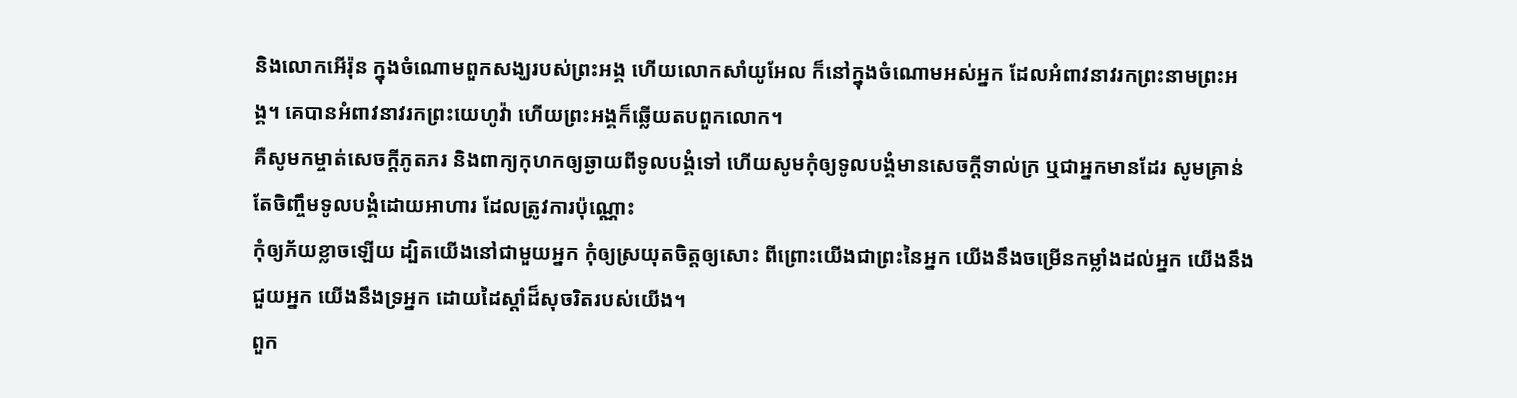និងលោកអើរ៉ុន ក្នុងចំណោមពួកសង្ឃរបស់ព្រះអង្គ ហើយលោកសាំយូអែល ក៏នៅក្នុងចំណោមអស់អ្នក ដែលអំពាវនាវរកព្រះនាមព្រះអង្គ។ គេបានអំពាវនាវរកព្រះយេហូវ៉ា ហើយព្រះអង្គក៏ឆ្លើយតបពួកលោក។
គឺសូមកម្ចាត់សេចក្ដីភូតភរ និងពាក្យកុហកឲ្យឆ្ងាយពីទូលបង្គំទៅ ហើយសូមកុំឲ្យទូលបង្គំមានសេចក្ដីទាល់ក្រ ឬជាអ្នកមានដែរ សូមគ្រាន់តែចិញ្ចឹមទូលបង្គំដោយអាហារ ដែលត្រូវការប៉ុណ្ណោះ
កុំឲ្យភ័យខ្លាចឡើយ ដ្បិតយើងនៅជាមួយអ្នក កុំឲ្យស្រយុតចិត្តឲ្យសោះ ពីព្រោះយើងជាព្រះនៃអ្នក យើងនឹងចម្រើនកម្លាំងដល់អ្នក យើងនឹងជួយអ្នក យើងនឹងទ្រអ្នក ដោយដៃស្តាំដ៏សុចរិតរបស់យើង។
ពួក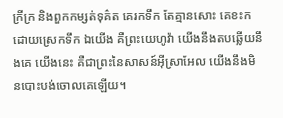ក្រីក្រ និងពួកកម្សត់ទុគ៌ត គេរកទឹក តែគ្មានសោះ គេខះកដោយស្រេកទឹក ឯយើង គឺព្រះយេហូវ៉ា យើងនឹងតបឆ្លើយនឹងគេ យើងនេះ គឺជាព្រះនៃសាសន៍អ៊ីស្រាអែល យើងនឹងមិនបោះបង់ចោលគេឡើយ។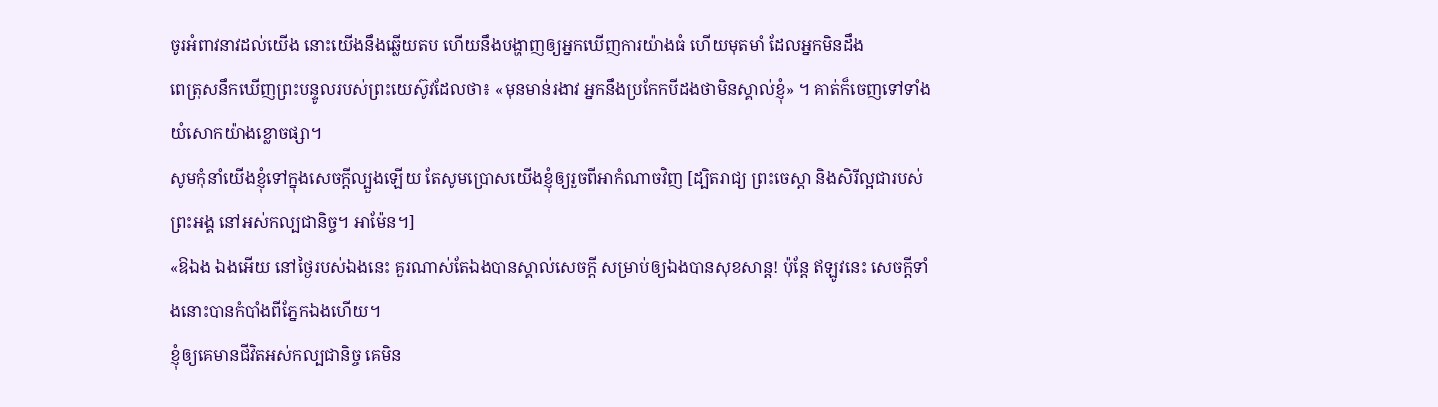ចូរអំពាវនាវដល់យើង នោះយើងនឹងឆ្លើយតប ហើយនឹងបង្ហាញឲ្យអ្នកឃើញការយ៉ាងធំ ហើយមុតមាំ ដែលអ្នកមិនដឹង
ពេត្រុសនឹកឃើញព្រះបន្ទូលរបស់ព្រះយេស៊ូវដែលថា៖ «មុនមាន់រងាវ អ្នកនឹងប្រកែកបីដងថាមិនស្គាល់ខ្ញុំ» ។ គាត់ក៏ចេញទៅទាំងយំសោកយ៉ាងខ្លោចផ្សា។
សូមកុំនាំយើងខ្ញុំទៅក្នុងសេចក្តីល្បួងឡើយ តែសូមប្រោសយើងខ្ញុំឲ្យរួចពីអាកំណាចវិញ [ដ្បិតរាជ្យ ព្រះចេស្តា និងសិរីល្អជារបស់ព្រះអង្គ នៅអស់កល្បជានិច្ច។ អាម៉ែន។]
«ឱឯង ឯងអើយ នៅថ្ងៃរបស់ឯងនេះ គួរណាស់តែឯងបានស្គាល់សេចក្តី សម្រាប់ឲ្យឯងបានសុខសាន្ត! ប៉ុន្តែ ឥឡូវនេះ សេចក្តីទាំងនោះបានកំបាំងពីភ្នែកឯងហើយ។
ខ្ញុំឲ្យគេមានជីវិតអស់កល្បជានិច្ច គេមិន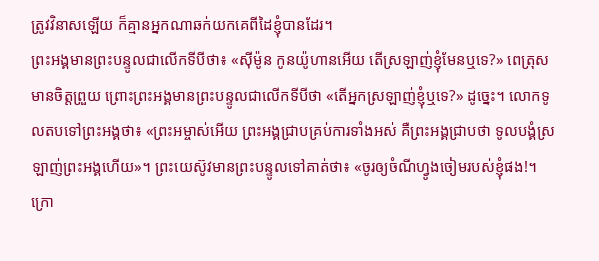ត្រូវវិនាសឡើយ ក៏គ្មានអ្នកណាឆក់យកគេពីដៃខ្ញុំបានដែរ។
ព្រះអង្គមានព្រះបន្ទូលជាលើកទីបីថា៖ «ស៊ីម៉ូន កូនយ៉ូហានអើយ តើស្រឡាញ់ខ្ញុំមែនឬទេ?» ពេត្រុសមានចិត្តព្រួយ ព្រោះព្រះអង្គមានព្រះបន្ទូលជាលើកទីបីថា «តើអ្នកស្រឡាញ់ខ្ញុំឬទេ?» ដូច្នេះ។ លោកទូលតបទៅព្រះអង្គថា៖ «ព្រះអម្ចាស់អើយ ព្រះអង្គជ្រាបគ្រប់ការទាំងអស់ គឺព្រះអង្គជ្រាបថា ទូលបង្គំស្រឡាញ់ព្រះអង្គហើយ»។ ព្រះយេស៊ូវមានព្រះបន្ទូលទៅគាត់ថា៖ «ចូរឲ្យចំណីហ្វូងចៀមរបស់ខ្ញុំផង!។
ក្រោ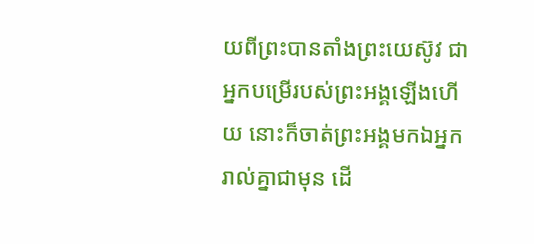យពីព្រះបានតាំងព្រះយេស៊ូវ ជាអ្នកបម្រើរបស់ព្រះអង្គឡើងហើយ នោះក៏ចាត់ព្រះអង្គមកឯអ្នករាល់គ្នាជាមុន ដើ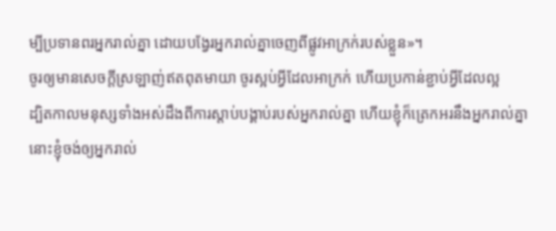ម្បីប្រទានពរអ្នករាល់គ្នា ដោយបង្វែរអ្នករាល់គ្នាចេញពីផ្លូវអាក្រក់របស់ខ្លួន»។
ចូរឲ្យមានសេចក្តីស្រឡាញ់ឥតពុតមាយា ចូរស្អប់អ្វីដែលអាក្រក់ ហើយប្រកាន់ខ្ជាប់អ្វីដែលល្អ
ដ្បិតកាលមនុស្សទាំងអស់ដឹងពីការស្ដាប់បង្គាប់របស់អ្នករាល់គ្នា ហើយខ្ញុំក៏ត្រេកអរនឹងអ្នករាល់គ្នា នោះខ្ញុំចង់ឲ្យអ្នករាល់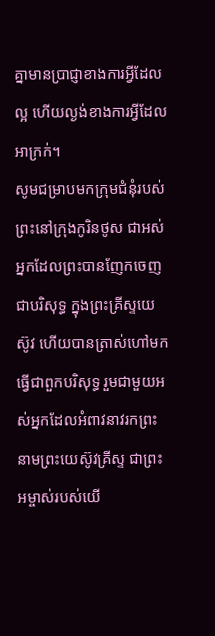គ្នាមានប្រាជ្ញាខាងការអ្វីដែលល្អ ហើយល្ងង់ខាងការអ្វីដែលអាក្រក់។
សូមជម្រាបមកក្រុមជំនុំរបស់ព្រះនៅក្រុងកូរិនថូស ជាអស់អ្នកដែលព្រះបានញែកចេញជាបរិសុទ្ធ ក្នុងព្រះគ្រីស្ទយេស៊ូវ ហើយបានត្រាស់ហៅមកធ្វើជាពួកបរិសុទ្ធ រួមជាមួយអស់អ្នកដែលអំពាវនាវរកព្រះនាមព្រះយេស៊ូវគ្រីស្ទ ជាព្រះអម្ចាស់របស់យើ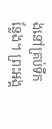ងនៅគ្រប់ទីកន្លែង។ ព្រះអង្គ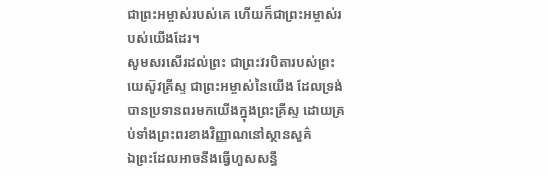ជាព្រះអម្ចាស់របស់គេ ហើយក៏ជាព្រះអម្ចាស់របស់យើងដែរ។
សូមសរសើរដល់ព្រះ ជាព្រះវរបិតារបស់ព្រះយេស៊ូវគ្រីស្ទ ជាព្រះអម្ចាស់នៃយើង ដែលទ្រង់បានប្រទានពរមកយើងក្នុងព្រះគ្រីស្ទ ដោយគ្រប់ទាំងព្រះពរខាងវិញ្ញាណនៅស្ថានសួគ៌
ឯព្រះដែលអាចនឹងធ្វើហួសសន្ធឹ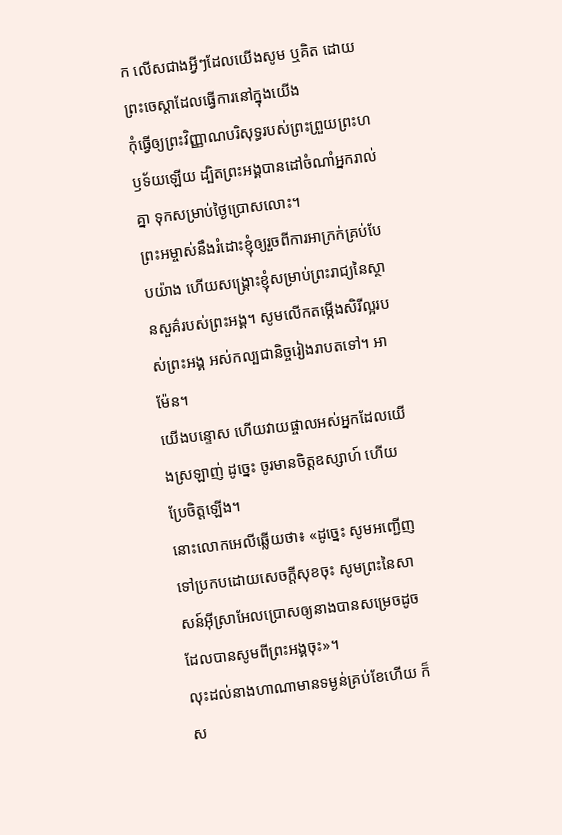ក លើសជាងអ្វីៗដែលយើងសូម ឬគិត ដោយព្រះចេស្តាដែលធ្វើការនៅក្នុងយើង
កុំធ្វើឲ្យព្រះវិញ្ញាណបរិសុទ្ធរបស់ព្រះព្រួយព្រះហឫទ័យឡើយ ដ្បិតព្រះអង្គបានដៅចំណាំអ្នករាល់គ្នា ទុកសម្រាប់ថ្ងៃប្រោសលោះ។
ព្រះអម្ចាស់នឹងរំដោះខ្ញុំឲ្យរួចពីការអាក្រក់គ្រប់បែបយ៉ាង ហើយសង្គ្រោះខ្ញុំសម្រាប់ព្រះរាជ្យនៃស្ថានសួគ៌របស់ព្រះអង្គ។ សូមលើកតម្កើងសិរីល្អរបស់ព្រះអង្គ អស់កល្បជានិច្ចរៀងរាបតទៅ។ អាម៉ែន។
យើងបន្ទោស ហើយវាយផ្ចាលអស់អ្នកដែលយើងស្រឡាញ់ ដូច្នេះ ចូរមានចិត្តឧស្សាហ៍ ហើយប្រែចិត្តឡើង។
នោះលោកអេលីឆ្លើយថា៖ «ដូច្នេះ សូមអញ្ជើញទៅប្រកបដោយសេចក្ដីសុខចុះ សូមព្រះនៃសាសន៍អ៊ីស្រាអែលប្រោសឲ្យនាងបានសម្រេចដូចដែលបានសូមពីព្រះអង្គចុះ»។
លុះដល់នាងហាណាមានទម្ងន់គ្រប់ខែហើយ ក៏ស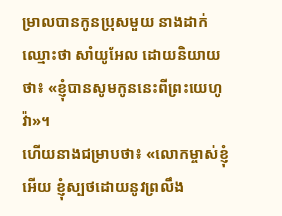ម្រាលបានកូនប្រុសមួយ នាងដាក់ឈ្មោះថា សាំយូអែល ដោយនិយាយថា៖ «ខ្ញុំបានសូមកូននេះពីព្រះយេហូវ៉ា»។
ហើយនាងជម្រាបថា៖ «លោកម្ចាស់ខ្ញុំអើយ ខ្ញុំស្បថដោយនូវព្រលឹង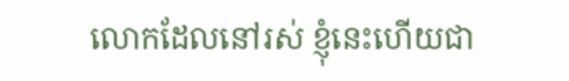លោកដែលនៅរស់ ខ្ញុំនេះហើយជា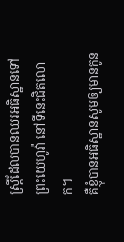ស្រ្តីដែលបានឈរអធិស្ឋានទៅព្រះយេហូវ៉ា នៅទីនេះជិតលោក។
គឺខ្ញុំបានអធិស្ឋានសូមឲ្យមានកូន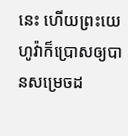នេះ ហើយព្រះយេហូវ៉ាក៏ប្រោសឲ្យបានសម្រេចដ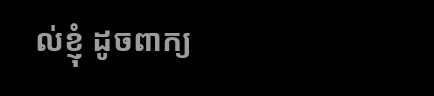ល់ខ្ញុំ ដូចពាក្យ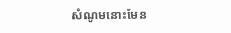សំណូមនោះមែន